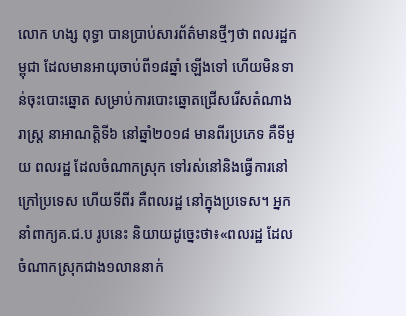លោក ហង្ស ពុទ្ធា បានប្រាប់សារព័ត៌មានថ្មីៗថា ពលរដ្ឋកម្ពុជា ដែលមានអាយុចាប់ពី១៨ឆ្នាំ ឡើងទៅ ហើយមិនទាន់ចុះបោះឆ្នោត សម្រាប់ការបោះឆ្នោតជ្រើសរើសតំណាងរាស្ត្រ នាអាណត្តិទី៦ នៅឆ្នាំ២០១៨ មានពីរប្រភេទ គឺទីមួយ ពលរដ្ឋ ដែលចំណាកស្រុក ទៅរស់នៅនិងធ្វើការនៅក្រៅប្រទេស ហើយទីពីរ គឺពលរដ្ឋ នៅក្នុងប្រទេស។ អ្នកនាំពាក្យគ.ជ.ប រូបនេះ និយាយដូច្នេះថា៖«ពលរដ្ឋ ដែលចំណាកស្រុកជាង១លាននាក់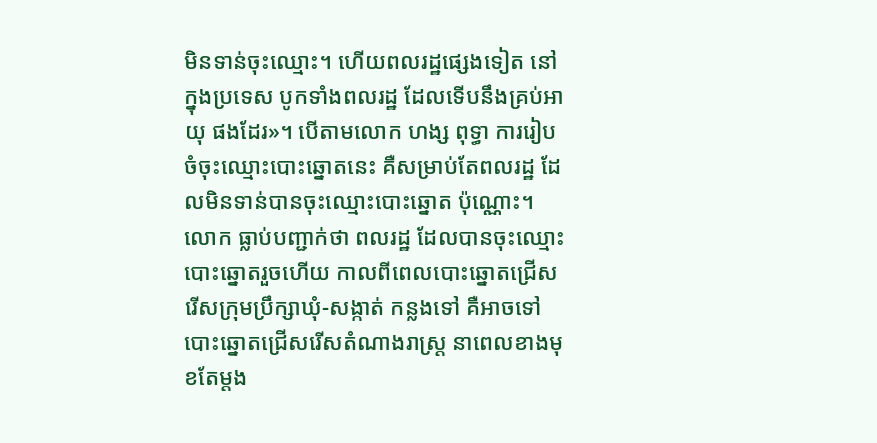មិនទាន់ចុះឈ្មោះ។ ហើយពលរដ្ឋផ្សេងទៀត នៅក្នុងប្រទេស បូកទាំងពលរដ្ឋ ដែលទើបនឹងគ្រប់អាយុ ផងដែរ»។ បើតាមលោក ហង្ស ពុទ្ធា ការរៀបចំចុះឈ្មោះបោះឆ្នោតនេះ គឺសម្រាប់តែពលរដ្ឋ ដែលមិនទាន់បានចុះឈ្មោះបោះឆ្នោត ប៉ុណ្ណោះ។ លោក ធ្លាប់បញ្ជាក់ថា ពលរដ្ឋ ដែលបានចុះឈ្មោះបោះឆ្នោតរួចហើយ កាលពីពេលបោះឆ្នោតជ្រើសរើសក្រុមប្រឹក្សាឃុំ-សង្កាត់ កន្លងទៅ គឺអាចទៅបោះឆ្នោតជ្រើសរើសតំណាងរាស្ត្រ នាពេលខាងមុខតែម្តង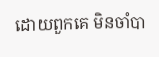ដោយពួកគេ មិនចាំបា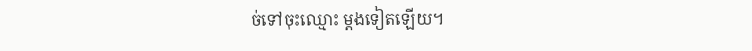ច់ទៅចុះឈ្មោះ ម្តងទៀតឡើយ។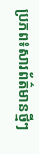ប្រភព៖សារព័ត៌មានថ្មីៗ